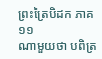ព្រះត្រៃបិដក ភាគ ១១
ណាមួយថា បពិត្រ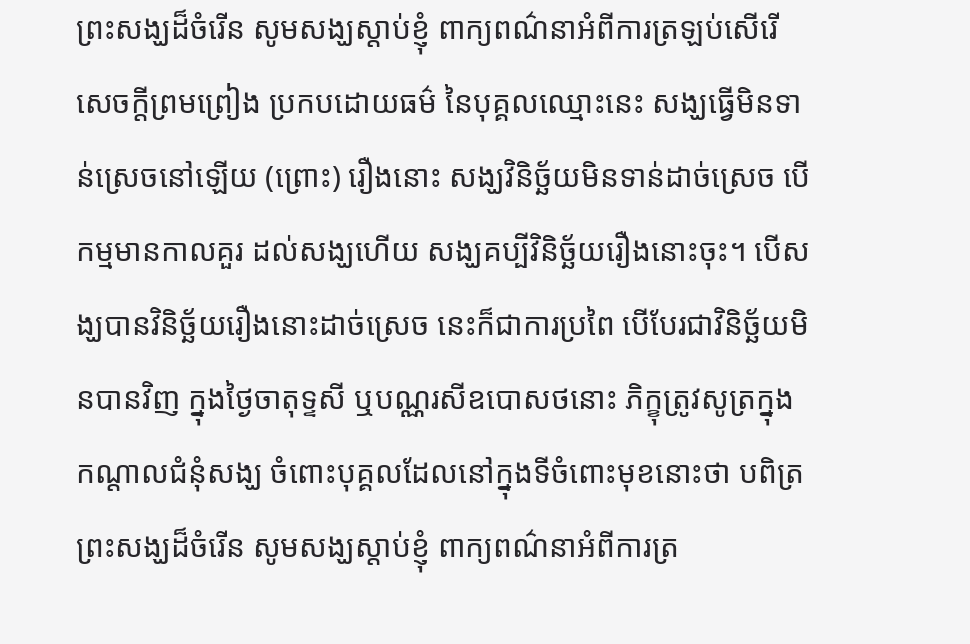ព្រះសង្ឃដ៏ចំរើន សូមសង្ឃស្តាប់ខ្ញុំ ពាក្យពណ៌នាអំពីការត្រឡប់សើរើសេចក្តីព្រមព្រៀង ប្រកបដោយធម៌ នៃបុគ្គលឈ្មោះនេះ សង្ឃធ្វើមិនទាន់ស្រេចនៅឡើយ (ព្រោះ) រឿងនោះ សង្ឃវិនិច្ឆ័យមិនទាន់ដាច់ស្រេច បើកម្មមានកាលគួរ ដល់សង្ឃហើយ សង្ឃគប្បីវិនិច្ឆ័យរឿងនោះចុះ។ បើសង្ឃបានវិនិច្ឆ័យរឿងនោះដាច់ស្រេច នេះក៏ជាការប្រពៃ បើបែរជាវិនិច្ឆ័យមិនបានវិញ ក្នុងថ្ងៃចាតុទ្ទសី ឬបណ្ណរសីឧបោសថនោះ ភិក្ខុត្រូវសូត្រក្នុងកណ្តាលជំនុំសង្ឃ ចំពោះបុគ្គលដែលនៅក្នុងទីចំពោះមុខនោះថា បពិត្រព្រះសង្ឃដ៏ចំរើន សូមសង្ឃស្តាប់ខ្ញុំ ពាក្យពណ៌នាអំពីការត្រ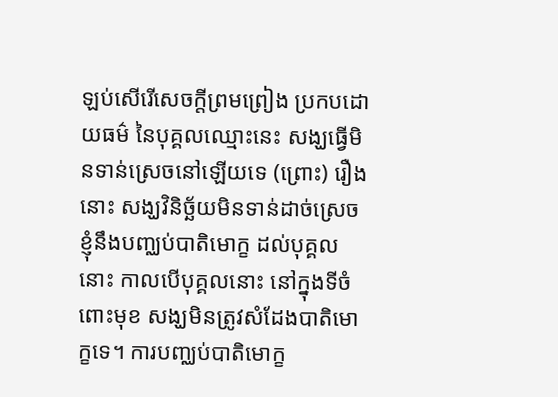ឡប់សើរើសេចក្តីព្រមព្រៀង ប្រកបដោយធម៌ នៃបុគ្គលឈ្មោះនេះ សង្ឃធ្វើមិនទាន់ស្រេចនៅឡើយទេ (ព្រោះ) រឿងនោះ សង្ឃវិនិច្ឆ័យមិនទាន់ដាច់ស្រេច ខ្ញុំនឹងបញ្ឈប់បាតិមោក្ខ ដល់បុគ្គលនោះ កាលបើបុគ្គលនោះ នៅក្នុងទីចំពោះមុខ សង្ឃមិនត្រូវសំដែងបាតិមោក្ខទេ។ ការបញ្ឈប់បាតិមោក្ខ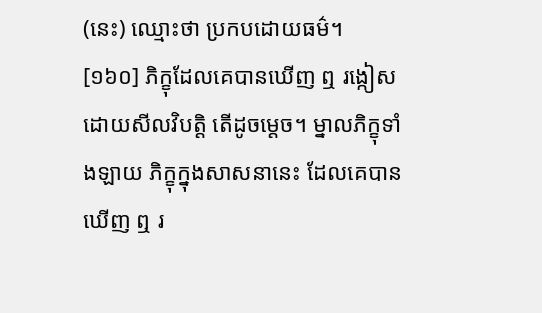(នេះ) ឈ្មោះថា ប្រកបដោយធម៌។
[១៦០] ភិក្ខុដែលគេបានឃើញ ឮ រង្កៀសដោយសីលវិបត្តិ តើដូចម្តេច។ ម្នាលភិក្ខុទាំងឡាយ ភិក្ខុក្នុងសាសនានេះ ដែលគេបានឃើញ ឮ រ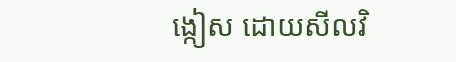ង្កៀស ដោយសីលវិ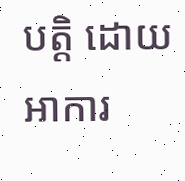បត្តិ ដោយអាការ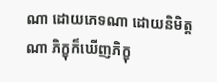ណា ដោយភេទណា ដោយនិមិត្តណា ភិក្ខុក៏ឃើញភិក្ខុ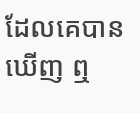ដែលគេបានឃើញ ឮ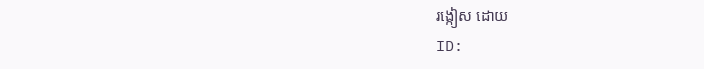រង្កៀស ដោយ
ID: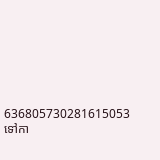636805730281615053
ទៅកា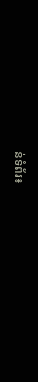ន់ទំព័រ៖